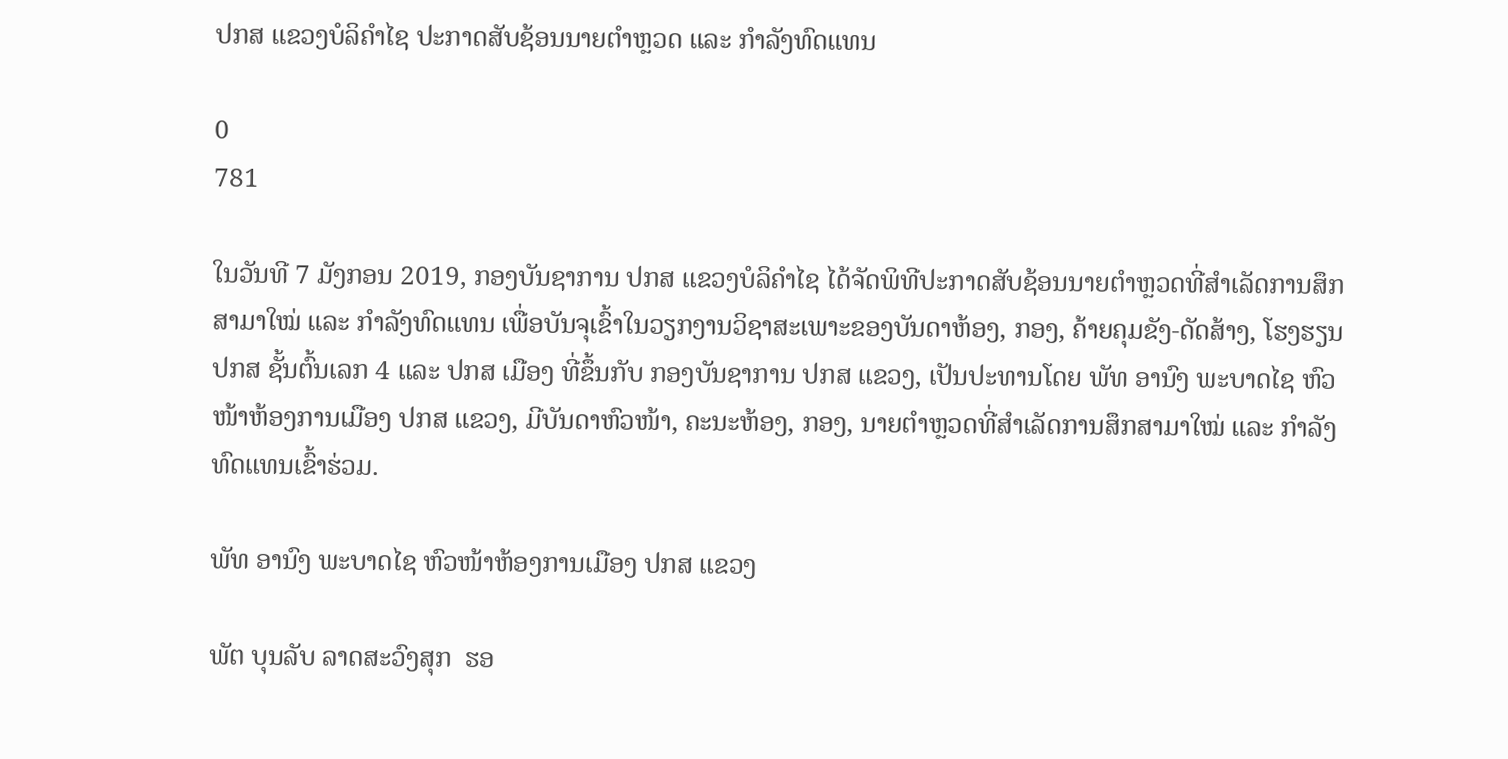ປກສ ແຂວງບໍລິຄຳໄຊ ປະກາດສັບຊ້ອນນາຍຕຳຫຼວດ ແລະ ກຳລັງທົດແທນ

0
781

ໃນວັນທີ 7 ມັງກອນ 2019, ກອງບັນຊາການ ປກສ ແຂວງບໍລິຄໍາໄຊ ໄດ້ຈັດພິທີປະກາດສັບຊ້ອນນາຍຕຳຫຼວດທີ່ສໍາເລັດການສຶກສາມາໃໝ່ ແລະ ກໍາລັງທົດແທນ ເພື່ອບັນຈຸເຂົ້າໃນວຽກງານວິຊາສະເພາະຂອງບັນດາຫ້ອງ, ກອງ, ຄ້າຍຄຸມຂັງ-ດັດສ້າງ, ໂຮງຮຽນ ປກສ ຊັ້ນຕົ້ນເລກ 4 ແລະ ປກສ ເມືອງ ທີ່ຂຶ້ນກັບ ກອງບັນຊາການ ປກສ ແຂວງ, ເປັນປະທານໂດຍ ພັທ ອານົງ ພະບາດໄຊ ຫົວໜ້າຫ້ອງການເມືອງ ປກສ ແຂວງ, ມີບັນດາຫົວໜ້າ, ຄະນະຫ້ອງ, ກອງ, ນາຍຕໍາຫຼວດທີ່ສໍາເລັດການສຶກສາມາໃໝ່ ແລະ ກໍາລັງທົດແທນເຂົ້າຮ່ວມ.

ພັທ ອານົງ ພະບາດໄຊ ຫົວໜ້າຫ້ອງການເມືອງ ປກສ ແຂວງ

ພັຕ ບຸນລັບ ລາດສະວົງສຸກ  ຮອ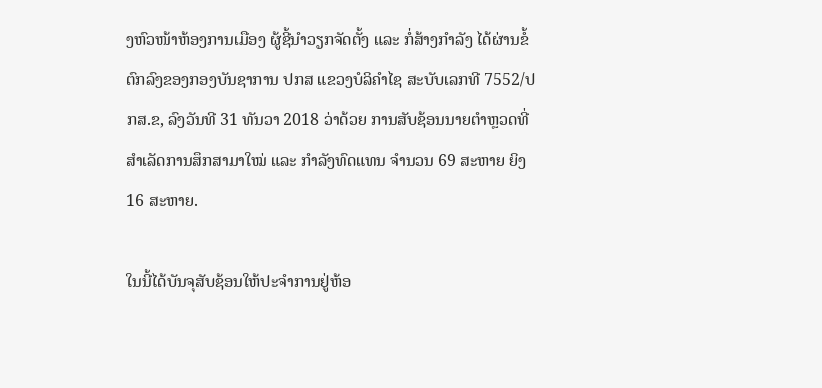ງຫົວໜ້າຫ້ອງການເມືອງ ຜູ້ຊີ້ນໍາວຽກຈັດຕັ້ງ ແລະ ກໍ່ສ້າງກໍາລັງ ໄດ້ຜ່ານຂໍ້ຕົກລົງຂອງກອງບັນຊາການ ປກສ ແຂວງບໍລິຄໍາໄຊ ສະບັບເລກທີ 7552/ປກສ.ຂ, ລົງວັນທີ 31 ທັນວາ 2018 ວ່າດ້ວຍ ການສັບຊ້ອນນາຍຕຳຫຼວດທີ່ສໍາເລັດການສຶກສາມາໃໝ່ ແລະ ກໍາລັງທົດແທນ ຈຳນວນ 69 ສະຫາຍ ຍິງ 16 ສະຫາຍ.

ໃນນີ້ໄດ້ບັນຈຸສັບຊ້ອນໃຫ້ປະຈໍາການຢູ່ຫ້ອ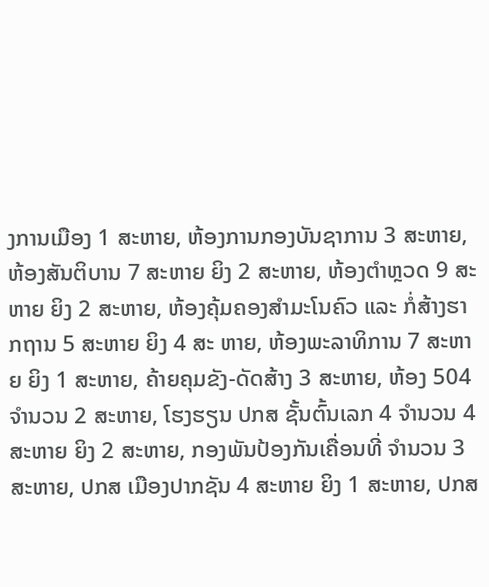ງການເມືອງ 1 ສະຫາຍ, ຫ້ອງການກອງບັນຊາການ 3 ສະຫາຍ, ຫ້ອງສັນຕິບານ 7 ສະຫາຍ ຍິງ 2 ສະຫາຍ, ຫ້ອງຕໍາຫຼວດ 9 ສະ ຫາຍ ຍິງ 2 ສະຫາຍ, ຫ້ອງຄຸ້ມຄອງສໍາມະໂນຄົວ ແລະ ກໍ່ສ້າງຮາກຖານ 5 ສະຫາຍ ຍິງ 4 ສະ ຫາຍ, ຫ້ອງພະລາທິການ 7 ສະຫາຍ ຍິງ 1 ສະຫາຍ, ຄ້າຍຄຸມຂັງ-ດັດສ້າງ 3 ສະຫາຍ, ຫ້ອງ 504 ຈໍານວນ 2 ສະຫາຍ, ໂຮງຮຽນ ປກສ ຊັ້ນຕົ້ນເລກ 4 ຈໍານວນ 4   ສະຫາຍ ຍິງ 2 ສະຫາຍ, ກອງພັນປ້ອງກັນເຄື່ອນທີ່ ຈໍານວນ 3 ສະຫາຍ, ປກສ ເມືອງປາກຊັນ 4 ສະຫາຍ ຍິງ 1 ສະຫາຍ, ປກສ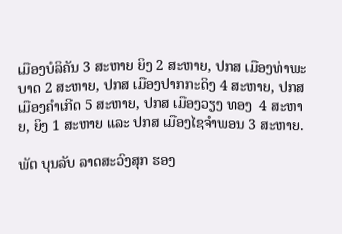ເມືອງບໍລິຄັນ 3 ສະຫາຍ ຍິງ 2 ສະຫາຍ, ປກສ ເມືອງທ່າພະບາດ 2 ສະຫາຍ, ປກສ ເມືອງປາກກະດິງ 4 ສະຫາຍ, ປກສ ເມືອງຄໍາເກີດ 5 ສະຫາຍ, ປກສ ເມືອງວຽງ ທອງ  4 ສະຫາຍ, ຍິງ 1 ສະຫາຍ ແລະ ປກສ ເມືອງໄຊຈໍາພອນ 3 ສະຫາຍ.

ພັຕ ບຸນລັບ ລາດສະວົງສຸກ ຮອງ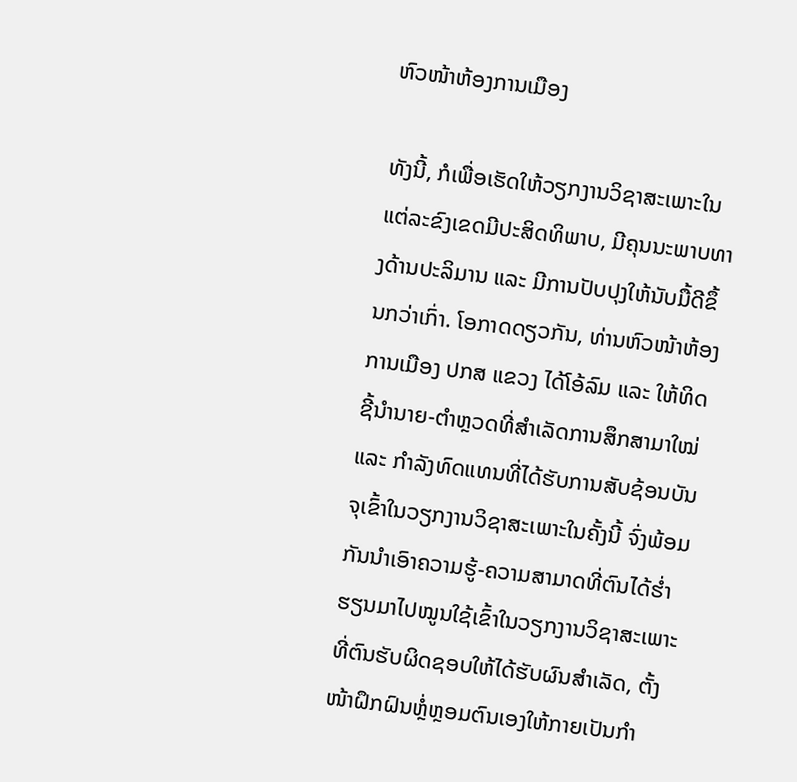ຫົວໜ້າຫ້ອງການເມືອງ

ທັງນີ້, ກໍເພື່ອເຮັດໃຫ້ວຽກງານວິຊາສະເພາະໃນແຕ່ລະຂົງເຂດມີປະສິດທິພາບ, ມີຄຸນນະພາບທາງດ້ານປະລິມານ ແລະ ມີການປັບປຸງໃຫ້ນັບມື້ດີຂຶ້ນກວ່າເກົ່າ. ໂອກາດດຽວກັນ, ທ່ານຫົວໜ້າຫ້ອງການເມືອງ ປກສ ແຂວງ ໄດ້ໂອ້ລົມ ແລະ ໃຫ້ທິດຊີ້ນໍານາຍ-ຕຳຫຼວດທີ່ສໍາເລັດການສຶກສາມາໃໝ່ ແລະ ກໍາລັງທົດແທນທີ່ໄດ້ຮັບການສັບຊ້ອນບັນຈຸເຂົ້າໃນວຽກງານວິຊາສະເພາະໃນຄັ້ງນີ້ ຈົ່ງພ້ອມກັນນໍາເອົາຄວາມຮູ້-ຄວາມສາມາດທີ່ຕົນໄດ້ຮໍ່າຮຽນມາໄປໝູນໃຊ້ເຂົ້າໃນວຽກງານວິຊາສະເພາະທີ່ຕົນຮັບຜິດຊອບໃຫ້ໄດ້ຮັບຜົນສໍາເລັດ, ຕັ້ງໜ້າຝຶກຝົນຫຼ່ໍຫຼອມຕົນເອງໃຫ້ກາຍເປັນກໍາ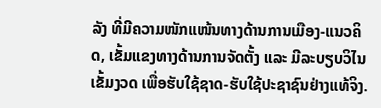ລັງ ທີ່ມີຄວາມໜັກແໜ້ນທາງດ້ານການເມືອງ-ແນວຄິດ, ເຂັ້ມແຂງທາງດ້ານການຈັດຕັ້ງ ແລະ ມີລະບຽບວິໄນເຂັ້ມງວດ ເພື່ອຮັບໃຊ້ຊາດ-ຮັບໃຊ້ປະຊາຊົນຢ່າງແທ້ຈິງ.